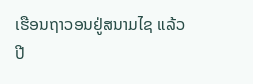ເຮືອນຖາວອນຢູ່ສນາມໄຊ ແລ້ວປີ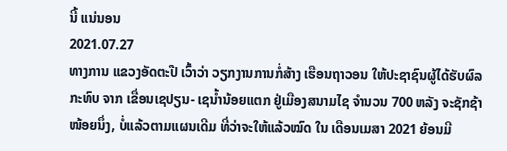ນີ້ ແນ່ນອນ
2021.07.27
ທາງການ ແຂວງອັດຕະປື ເວົ້າວ່າ ວຽກງານການກໍ່ສ້າງ ເຮືອນຖາວອນ ໃຫ້ປະຊາຊົນຜູ້ໄດ້ຮັບຜົລກະທົບ ຈາກ ເຂື່ອນເຊປຽນ- ເຊນໍ້ານ້ອຍແຕກ ຢູ່ເມືອງສນາມໄຊ ຈໍານວນ 700 ຫລັງ ຈະຊັກຊ້າໜ້ອຍນຶ່ງ, ບໍ່ແລ້ວຕາມແຜນເດີມ ທີ່ວ່າຈະໃຫ້ແລ້ວໝົດ ໃນ ເດືອນເມສາ 2021 ຍ້ອນມີ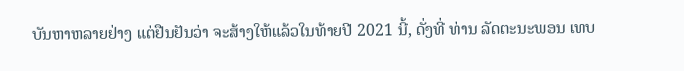ບັນຫາຫລາຍຢ່າງ ແຕ່ຢືນຢັນວ່າ ຈະສ້າງໃຫ້ແລ້ວໃນທ້າຍປີ 2021 ນີ້, ດັ່ງທີ່ ທ່ານ ລັດຕະນະພອນ ເທບ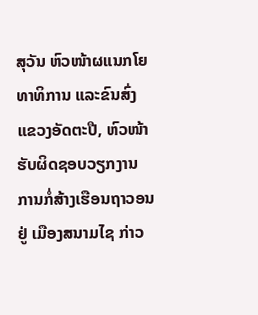ສຸວັນ ຫົວໜ້າຜແນກໂຍທາທິການ ແລະຂົນສົ່ງ ແຂວງອັດຕະປື, ຫົວໜ້າຮັບຜິດຊອບວຽກງານ ການກໍ່ສ້າງເຮືອນຖາວອນ ຢູ່ ເມືອງສນາມໄຊ ກ່າວ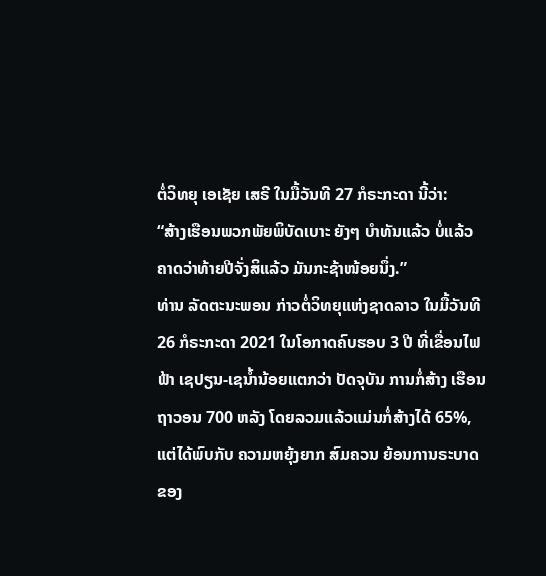ຕໍ່ວິທຍຸ ເອເຊັຍ ເສຣີ ໃນມື້ວັນທີ 27 ກໍຣະກະດາ ນີ້ວ່າ:
“ສ້າງເຮືອນພວກພັຍພິບັດເບາະ ຍັງໆ ບໍາທັນແລ້ວ ບໍ່ແລ້ວ ຄາດວ່າທ້າຍປີຈັ່ງສິແລ້ວ ມັນກະຊ້າໜ້ອຍນຶ່ງ.”
ທ່ານ ລັດຕະນະພອນ ກ່າວຕໍ່ວິທຍຸແຫ່ງຊາດລາວ ໃນມື້ວັນທີ 26 ກໍຣະກະດາ 2021 ໃນໂອກາດຄົບຮອບ 3 ປີ ທີ່ເຂື່ອນໄຟຟ້າ ເຊປຽນ-ເຊນໍ້ານ້ອຍແຕກວ່າ ປັດຈຸບັນ ການກໍ່ສ້າງ ເຮືອນຖາວອນ 700 ຫລັງ ໂດຍລວມແລ້ວແມ່ນກໍ່ສ້າງໄດ້ 65%, ແຕ່ໄດ້ພົບກັບ ຄວາມຫຍຸ້ງຍາກ ສົມຄວນ ຍ້ອນການຣະບາດ ຂອງ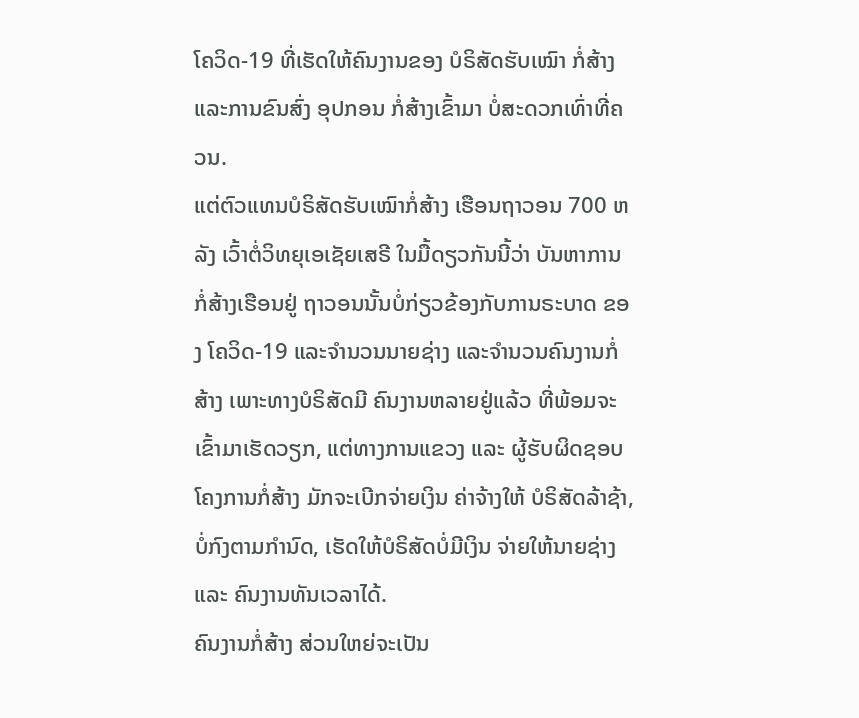ໂຄວິດ-19 ທີ່ເຮັດໃຫ້ຄົນງານຂອງ ບໍຣິສັດຮັບເໝົາ ກໍ່ສ້າງ ແລະການຂົນສົ່ງ ອຸປກອນ ກໍ່ສ້າງເຂົ້າມາ ບໍ່ສະດວກເທົ່າທີ່ຄວນ.
ແຕ່ຕົວແທນບໍຣິສັດຮັບເໝົາກໍ່ສ້າງ ເຮືອນຖາວອນ 700 ຫລັງ ເວົ້າຕໍ່ວິທຍຸເອເຊັຍເສຣີ ໃນມື້ດຽວກັນນີ້ວ່າ ບັນຫາການກໍ່ສ້າງເຮືອນຢູ່ ຖາວອນນັ້ນບໍ່ກ່ຽວຂ້ອງກັບການຣະບາດ ຂອງ ໂຄວິດ-19 ແລະຈໍານວນນາຍຊ່າງ ແລະຈໍານວນຄົນງານກໍ່ສ້າງ ເພາະທາງບໍຣິສັດມີ ຄົນງານຫລາຍຢູ່ແລ້ວ ທີ່ພ້ອມຈະເຂົ້າມາເຮັດວຽກ, ແຕ່ທາງການແຂວງ ແລະ ຜູ້ຮັບຜິດຊອບ ໂຄງການກໍ່ສ້າງ ມັກຈະເບີກຈ່າຍເງິນ ຄ່າຈ້າງໃຫ້ ບໍຣິສັດລ້າຊ້າ, ບໍ່ກົງຕາມກໍານົດ, ເຮັດໃຫ້ບໍຣິສັດບໍ່ມີເງິນ ຈ່າຍໃຫ້ນາຍຊ່າງ ແລະ ຄົນງານທັນເວລາໄດ້.
ຄົນງານກໍ່ສ້າງ ສ່ວນໃຫຍ່ຈະເປັນ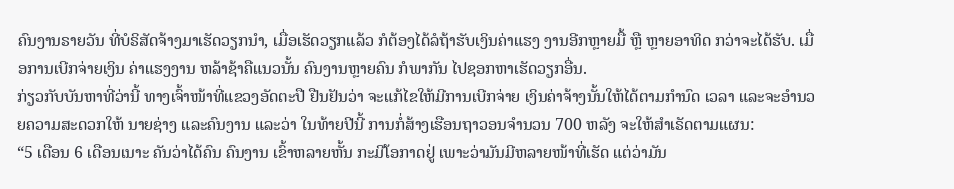ຄົນງານຣາຍວັນ ທີ່ບໍຣິສັດຈ້າງມາເຮັດວຽກນໍາ, ເມື່ອເຮັດວຽກແລ້ວ ກໍຕ້ອງໄດ້ລໍຖ້າຮັບເງິນຄ່າແຮງ ງານອີກຫຼາຍມື້ ຫຼື ຫຼາຍອາທິດ ກວ່າຈະໄດ້ຮັບ. ເມື່ອການເບີກຈ່າຍເງິນ ຄ່າແຮງງານ ຫລ້າຊ້າຄືແນວນັ້ນ ຄົນງານຫຼາຍຄົນ ກໍພາກັນ ໄປຊອກຫາເຮັດວຽກອື່ນ.
ກ່ຽວກັບບັນຫາທີ່ວ່ານີ້ ທາງເຈົ້າໜ້າທີ່ແຂວງອັດຕະປື ຢືນຢັນວ່າ ຈະແກ້ໄຂໃຫ້ມີການເບີກຈ່າຍ ເງິນຄ່າຈ້າງນັ້ນໃຫ້ໄດ້ຕາມກໍານົດ ເວລາ ແລະຈະອໍານວຍຄວາມສະດວກໃຫ້ ນາຍຊ່າງ ແລະຄົນງານ ແລະວ່າ ໃນທ້າຍປີນີ້ ການກໍ່ສ້າງເຮືອນຖາວອນຈໍານວນ 700 ຫລັງ ຈະໃຫ້ສໍາເຣັດຕາມແຜນ:
“5 ເດືອນ 6 ເດືອນເນາະ ຄັນວ່າໄດ້ຄົນ ຄົນງານ ເຂົ້າຫລາຍຫັ້ນ ກະມີໂອກາດຢູ່ ເພາະວ່າມັນມີຫລາຍໜ້າທີ່ເຮັດ ແຕ່ວ່າມັນ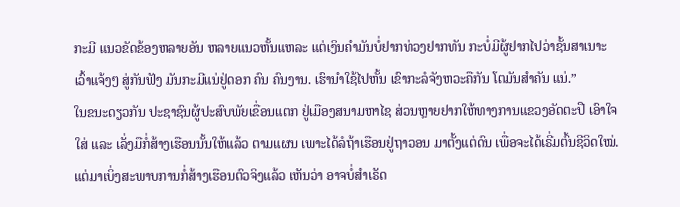ກະມີ ແນວຂັດຂ້ອງຫລາຍອັນ ຫລາຍແນວຫັ້ນແຫລະ ແຕ່ເງິນຄໍາມັນບໍ່ຢາກທ່ວງຢາກທັນ ກະບໍ່ມີຜູ້ຢາກໄປວ່າຊັ້ນສາເນາະ ເວົ້າແຈ້ງໆ ສູ່ກັນຟັງ ມັນກະມີແນ່ຢູ່ດອກ ຄົນ ຄົນງານ. ເຮົານໍາໃຊ້ໄປຫັ້ນ ເຂົາກະລໍຈັງຫວະຄືກັນ ໂຕມັນສໍາຄັນ ແນ່.”
ໃນຂນະດຽວກັນ ປະຊາຊົນຜູ້ປະສົບພັຍເຂື່ອນແຕກ ຢູ່ເມືອງສນາມຫາໄຊ ສ່ວນຫຼາຍຢາກໃຫ້ທາງການແຂວງອັດຕະປື ເອົາໃຈໃສ່ ແລະ ເລັ່ງມືກໍ່ສ້າງເຮືອນນັ້ນໃຫ້ແລ້ວ ຕາມແຜນ ເພາະໄດ້ລໍຖ້າເຮືອນຢູ່ຖາວອນ ມາຕັ້ງແຕ່ດົນ ເພື່ອຈະໄດ້ເຣີ່ມຕົ້ນຊີວິດໃໝ່.
ແຕ່ມາເບິ່ງສະພາບການກໍ່ສ້າງເຮືອນຕົວຈິງແລ້ວ ເຫັນວ່າ ອາຈບໍ່ສໍາເຣັດ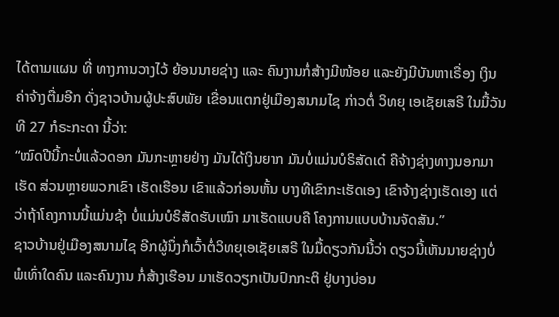ໄດ້ຕາມແຜນ ທີ່ ທາງການວາງໄວ້ ຍ້ອນນາຍຊ່າງ ແລະ ຄົນງານກໍ່ສ້າງມີໜ້ອຍ ແລະຍັງມີບັນຫາເຣື່ອງ ເງິນຄ່າຈ້າງຕື່ມອີກ ດັ່ງຊາວບ້ານຜູ້ປະສົບພັຍ ເຂື່ອນແຕກຢູ່ເມືອງສນາມໄຊ ກ່າວຕໍ່ ວິທຍຸ ເອເຊັຍເສຣີ ໃນມື້ວັນທີ 27 ກໍຣະກະດາ ນີ້ວ່າ:
“ໝົດປີນີ້ກະບໍ່ແລ້ວດອກ ມັນກະຫຼາຍຢ່າງ ມັນໄດ້ເງິນຍາກ ມັນບໍ່ແມ່ນບໍຣິສັດເດ໋ ຄືຈ້າງຊ່າງທາງນອກມາເຮັດ ສ່ວນຫຼາຍພວກເຂົາ ເຮັດເຮືອນ ເຂົາແລ້ວກ່ອນຫັ້ນ ບາງທີເຂົາກະເຮັດເອງ ເຂົາຈ້າງຊ່າງເຮັດເອງ ແຕ່ວ່າຖ້າໂຄງການນີ້ແມ່ນຊ້າ ບໍ່ແມ່ນບໍຣິສັດຮັບເໝົາ ມາເຮັດແບບຄື ໂຄງການແບບບ້ານຈັດສັນ.”
ຊາວບ້ານຢູ່ເມືອງສນາມໄຊ ອີກຜູ້ນຶ່ງກໍເວົ້າຕໍ່ວິທຍຸເອເຊັຍເສຣີ ໃນມື້ດຽວກັນນີ້ວ່າ ດຽວນີ້ເຫັນນາຍຊ່າງບໍ່ພໍເທົ່າໃດຄົນ ແລະຄົນງານ ກໍ່ສ້າງເຮືອນ ມາເຮັດວຽກເປັນປົກກະຕິ ຢູ່ບາງບ່ອນ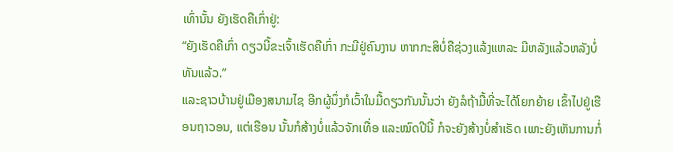ເທົ່ານັ້ນ ຍັງເຮັດຄືເກົ່າຢູ່:
“ຍັງເຮັດຄືເກົ່າ ດຽວນີ້ຂະເຈົ້າເຮັດຄືເກົ່າ ກະມີຢູ່ຄົນງານ ຫາກກະສິບໍ່ຄືຊ່ວງແລ້ງແຫລະ ມີຫລັງແລ້ວຫລັງບໍ່ທັນແລ້ວ.”
ແລະຊາວບ້ານຢູ່ເມືອງສນາມໄຊ ອີກຜູ້ນຶ່ງກໍເວົ້າໃນມື້ດຽວກັນນັ້ນວ່າ ຍັງລໍຖ້າມື້ທີ່ຈະໄດ້ໂຍກຍ້າຍ ເຂົ້າໄປຢູ່ເຮືອນຖາວອນ, ແຕ່ເຮືອນ ນັ້ນກໍສ້າງບໍ່ແລ້ວຈັກເທື່ອ ແລະໝົດປີນີ້ ກໍຈະຍັງສ້າງບໍ່ສໍາເຣັດ ເພາະຍັງເຫັນການກໍ່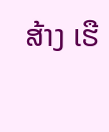ສ້າງ ເຮື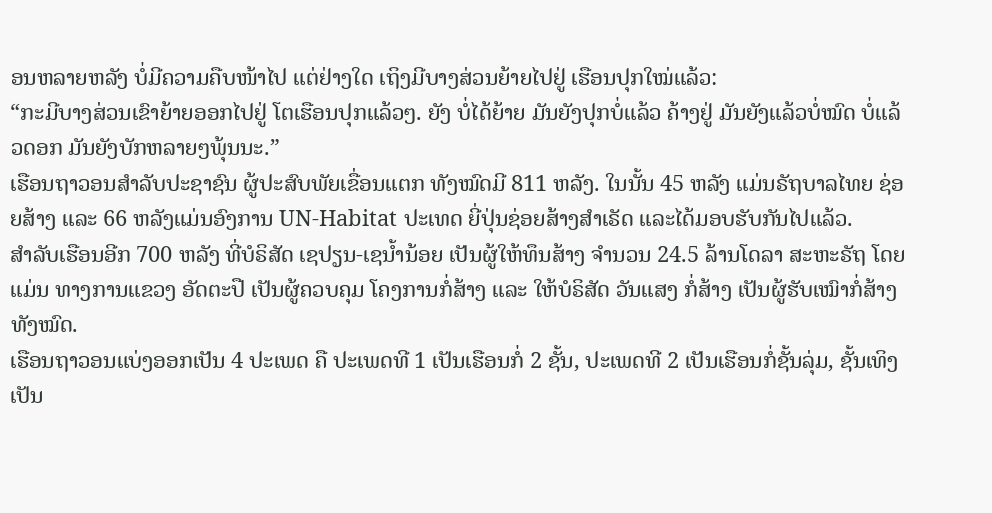ອນຫລາຍຫລັງ ບໍ່ມີຄວາມຄືບໜ້າໄປ ແຕ່ຢ່າງໃດ ເຖິງມີບາງສ່ວນຍ້າຍໄປຢູ່ ເຮືອນປຸກໃໝ່ແລ້ວ:
“ກະມີບາງສ່ວນເຂົາຍ້າຍອອກໄປຢູ່ ໂຕເຮືອນປຸກແລ້ວໆ. ຍັງ ບໍ່ໄດ້ຍ້າຍ ມັນຍັງປຸກບໍ່ແລ້ວ ຄ້າງຢູ່ ມັນຍັງແລ້ວບໍ່ໝົດ ບໍ່ແລ້ວດອກ ມັນຍັງບັກຫລາຍໆພຸ້ນນະ.”
ເຮືອນຖາວອນສໍາລັບປະຊາຊົນ ຜູ້ປະສົບພັຍເຂື່ອນແຕກ ທັງໝົດມີ 811 ຫລັງ. ໃນນັ້ນ 45 ຫລັງ ແມ່ນຣັຖບາລໄທຍ ຊ່ອຍສ້າງ ແລະ 66 ຫລັງແມ່ນອົງການ UN-Habitat ປະເທດ ຍີ່ປຸ່ນຊ່ອຍສ້າງສໍາເຣັດ ແລະໄດ້ມອບຮັບກັນໄປແລ້ວ.
ສໍາລັບເຮືອນອີກ 700 ຫລັງ ທີ່ບໍຣິສັດ ເຊປຽນ-ເຊນໍ້ານ້ອຍ ເປັນຜູ້ໃຫ້ທຶນສ້າງ ຈໍານວນ 24.5 ລ້ານໂດລາ ສະຫະຣັຖ ໂດຍແມ່ນ ທາງການແຂວງ ອັດຕະປື ເປັນຜູ້ຄວບຄຸມ ໂຄງການກໍ່ສ້າງ ແລະ ໃຫ້ບໍຣິສັດ ວັນແສງ ກໍ່ສ້າງ ເປັນຜູ້ຮັບເໝົາກໍ່ສ້າງ ທັງໝົດ.
ເຮືອນຖາວອນແບ່ງອອກເປັນ 4 ປະເພດ ຄື ປະເພດທີ 1 ເປັນເຮືອນກໍ່ 2 ຊັ້ນ, ປະເພດທີ 2 ເປັນເຮືອນກໍ່ຊັ້ນລຸ່ມ, ຊັ້ນເທິງເປັນ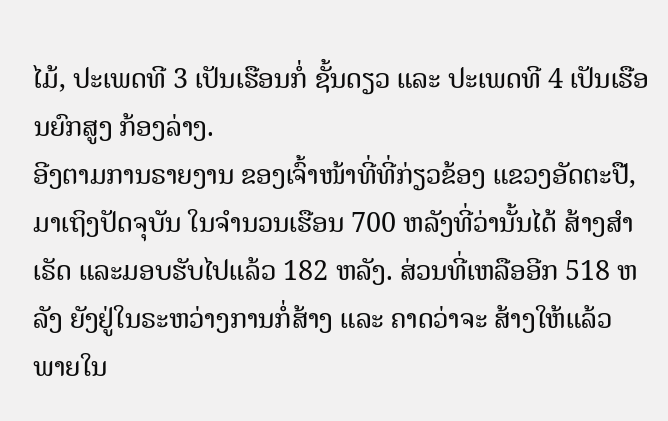ໄມ້, ປະເພດທີ 3 ເປັນເຮືອນກໍ່ ຊັ້ນດຽວ ແລະ ປະເພດທີ 4 ເປັນເຮືອນຍົກສູງ ກ້ອງລ່າງ.
ອີງຕາມການຣາຍງານ ຂອງເຈົ້າໜ້າທີ່ທີ່ກ່ຽວຂ້ອງ ແຂວງອັດຕະປື, ມາເຖິງປັດຈຸບັນ ໃນຈໍານວນເຮືອນ 700 ຫລັງທີ່ວ່ານັ້ນໄດ້ ສ້າງສໍາເຣັດ ແລະມອບຮັບໄປແລ້ວ 182 ຫລັງ. ສ່ວນທີ່ເຫລືອອີກ 518 ຫລັງ ຍັງຢູ່ໃນຣະຫວ່າງການກໍ່ສ້າງ ແລະ ຄາດວ່າຈະ ສ້າງໃຫ້ແລ້ວ ພາຍໃນ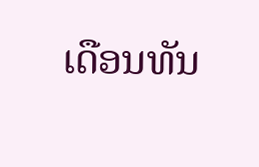ເດືອນທັນ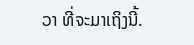ວາ ທີ່ຈະມາເຖິງນີ້.